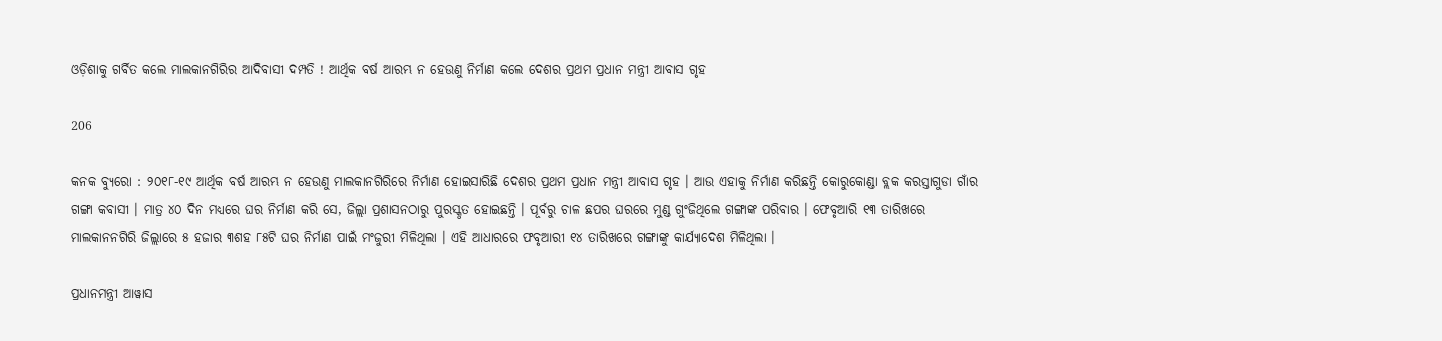ଓଡ଼ିଶାକୁ ଗର୍ବିତ କଲେ ମାଲକାନଗିରିର ଆଦିବାସୀ ଦମ୍ପତି ! ଆର୍ଥିକ ବର୍ଷ ଆରମ୍ଭ ନ ହେଉଣୁ ନିର୍ମାଣ କଲେ ଦେଶର ପ୍ରଥମ ପ୍ରଧାନ ମନ୍ତ୍ରୀ ଆବାସ ଗୃହ

206

କନକ ବ୍ୟୁରୋ : ୨୦୧୮-୧୯ ଆର୍ଥିକ ବର୍ଷ ଆରମ୍ଭ ନ ହେଉଣୁ ମାଲକାନଗିରିରେ ନିର୍ମାଣ ହୋଇସାରିଛି ଦେଶର ପ୍ରଥମ ପ୍ରଧାନ ମନ୍ତ୍ରୀ ଆବାସ ଗୃହ । ଆଉ ଏହାକୁ ନିର୍ମାଣ କରିଛନ୍ତି କୋରୁକୋଣ୍ଡା ବ୍ଲକ କରସ୍ତାଗୁଡା ଗାଁର ଗଙ୍ଗା କବାସୀ । ମାତ୍ର ୪୦ ଦିନ ମଧ୍ୟରେ ଘର ନିର୍ମାଣ କରି ସେ, ଜିଲ୍ଲା ପ୍ରଶାସନଠାରୁ ପୁରସ୍କୃତ ହୋଇଛନ୍ତି । ପୂର୍ବରୁ ଚାଳ ଛପର ଘରରେ ମୁଣ୍ଡ ଗୁଂଜିଥିଲେ ଗଙ୍ଗାଙ୍କ ପରିବାର । ଫେବୃଆରି ୧୩ ତାରିଖରେ ମାଲକାନନଗିରି ଜିଲ୍ଲାରେ ୫ ହଜାର ୩ଶହ ୮୫ଟି ଘର ନିର୍ମାଣ ପାଇଁ ମଂଜୁରୀ ମିଳିଥିଲା । ଏହି ଆଧାରରେ ଫବୃଆରୀ ୧୪ ତାରିଖରେ ଗଙ୍ଗାଙ୍କୁ କାର୍ଯ୍ୟାଦେଶ ମିଳିଥିଲା ।

ପ୍ରଧାନମନ୍ତ୍ରୀ ଆୱାସ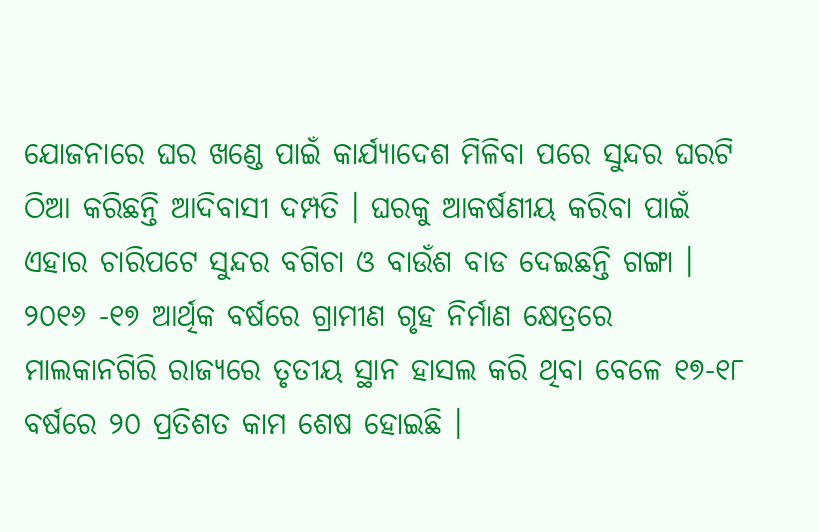ଯୋଜନାରେ ଘର ଖଣ୍ଡେ ପାଇଁ କାର୍ଯ୍ୟାଦେଶ ମିଳିବା ପରେ ସୁନ୍ଦର ଘରଟି ଠିଆ କରିଛନ୍ତି ଆଦିବାସୀ ଦମ୍ପତି । ଘରକୁ ଆକର୍ଷଣୀୟ କରିବା ପାଇଁ ଏହାର ଚାରିପଟେ ସୁନ୍ଦର ବଗିଚା ଓ ବାଉଁଶ ବାଡ ଦେଇଛନ୍ତି ଗଙ୍ଗା । ୨୦୧୬ -୧୭ ଆର୍ଥିକ ବର୍ଷରେ ଗ୍ରାମୀଣ ଗୃହ ନିର୍ମାଣ କ୍ଷେତ୍ରରେ ମାଲକାନଗିରି ରାଜ୍ୟରେ ତୃତୀୟ ସ୍ଥାନ ହାସଲ କରି ଥିବା ବେଳେ ୧୭-୧୮ ବର୍ଷରେ ୨୦ ପ୍ରତିଶତ କାମ ଶେଷ ହୋଇଛି ।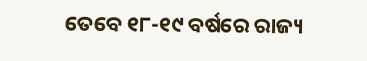ତେବେ ୧୮-୧୯ ବର୍ଷରେ ରାଜ୍ୟ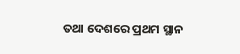ତଥା ଦେଶରେ ପ୍ରଥମ ସ୍ଥାନ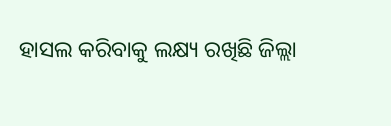ହାସଲ କରିବାକୁ ଲକ୍ଷ୍ୟ ରଖିଛି ଜିଲ୍ଲା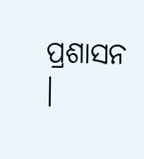ପ୍ରଶାସନ ।